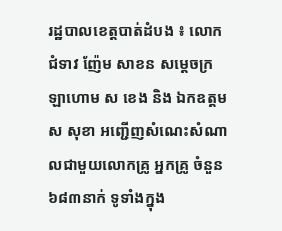រដ្ឋបាលខេត្តបាត់ដំបង ៖ លោកជំទាវ ញ៉ែម សាខន សម្តេចក្រឡាហោម ស ខេង និង ឯកឧត្តម ស សុខា អញ្ជើញសំណេះសំណាលជាមួយលោកគ្រូ អ្នកគ្រូ ចំនួន ៦៨៣នាក់ ទូទាំងក្នុង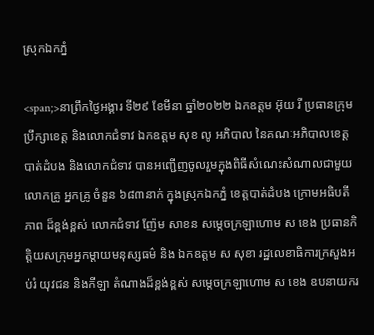ស្រុកឯកភ្នំ

<span;>នាព្រឹកថ្ងៃអង្គារ ទី២៩ ខែមីនា ឆ្នាំ២០២២ ឯកឧត្តម អ៊ុយ រី ប្រធានក្រុមប្រឹក្សាខេត្ត និងលោកជំទាវ ឯកឧត្តម សុខ លូ អភិបាល នៃគណៈអភិបាលខេត្តបាត់ដំបង និងលោកជំទាវ បានអញ្ជើញចូលរួមក្នុងពិធីសំណេះសំណាលជាមួយ លោកគ្រូ អ្នកគ្រូ ចំនួន ៦៨៣នាក់ ក្នុងស្រុកឯកភ្នំ ខេត្តបាត់ដំបង ក្រោមអធិបតីភាព ដ៏ខ្ពង់ខ្ពស់ លោកជំទាវ ញ៉ែម សាខន សម្តេចក្រឡាហោម ស ខេង ប្រធានកិត្តិយសក្រុមអ្នកម្តាយមនុស្សធម៌ និង ឯកឧត្តម ស សុខា រដ្ឋលេខាធិការក្រសួងអប់រំ យុវជន និងកីឡា តំណាងដ៏ខ្ពង់ខ្ពស់ សម្តេចក្រឡាហោម ស ខេង ឧបនាយករ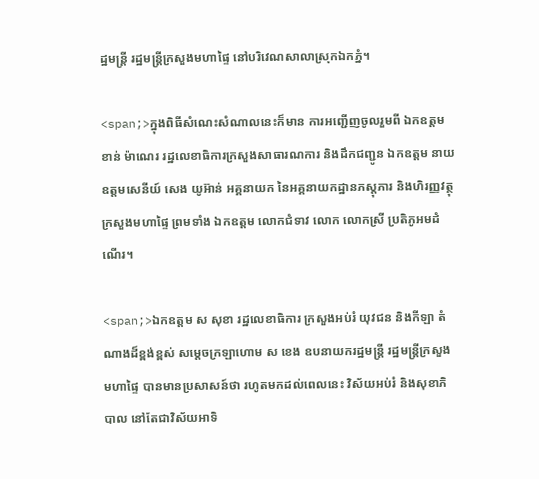ដ្ឋមន្ត្រី រដ្ឋមន្ត្រីក្រសួងមហាផ្ទៃ នៅបរិវេណសាលាស្រុកឯកភ្នំ។

<span;>ក្នុងពិធីសំណេះសំណាលនេះក៏មាន ការអញ្ជើញចូលរួមពី ឯកឧត្តម ខាន់ ម៉ាណេរ រដ្ឋលេខាធិការក្រសួងសាធារណការ និងដឹកជញ្ជូន ឯកឧត្តម នាយឧត្តមសេនីយ៍ សេង យូអ៊ាន់ អគ្គនាយក នៃអគ្គនាយកដ្ឋានភស្តុភារ និងហិរញ្ញវត្ថុ ក្រសួងមហាផ្ទៃ ព្រមទាំង ឯកឧត្តម លោកជំទាវ លោក លោកស្រី ប្រតិភូអមដំណើរ។

<span;>ឯកឧត្តម ស សុខា រដ្ឋលេខាធិការ ក្រសួងអប់រំ យុវជន និងកីឡា តំណាងដ៏ខ្ពង់ខ្ពស់ សម្តេចក្រឡាហោម ស ខេង ឧបនាយករដ្ឋមន្ត្រី រដ្ឋមន្ត្រីក្រសួងមហាផ្ទៃ បានមានប្រសាសន៍ថា រហូតមកដល់ពេលនេះ វិស័យអប់រំ និងសុខាភិបាល នៅតែជាវិស័យអាទិ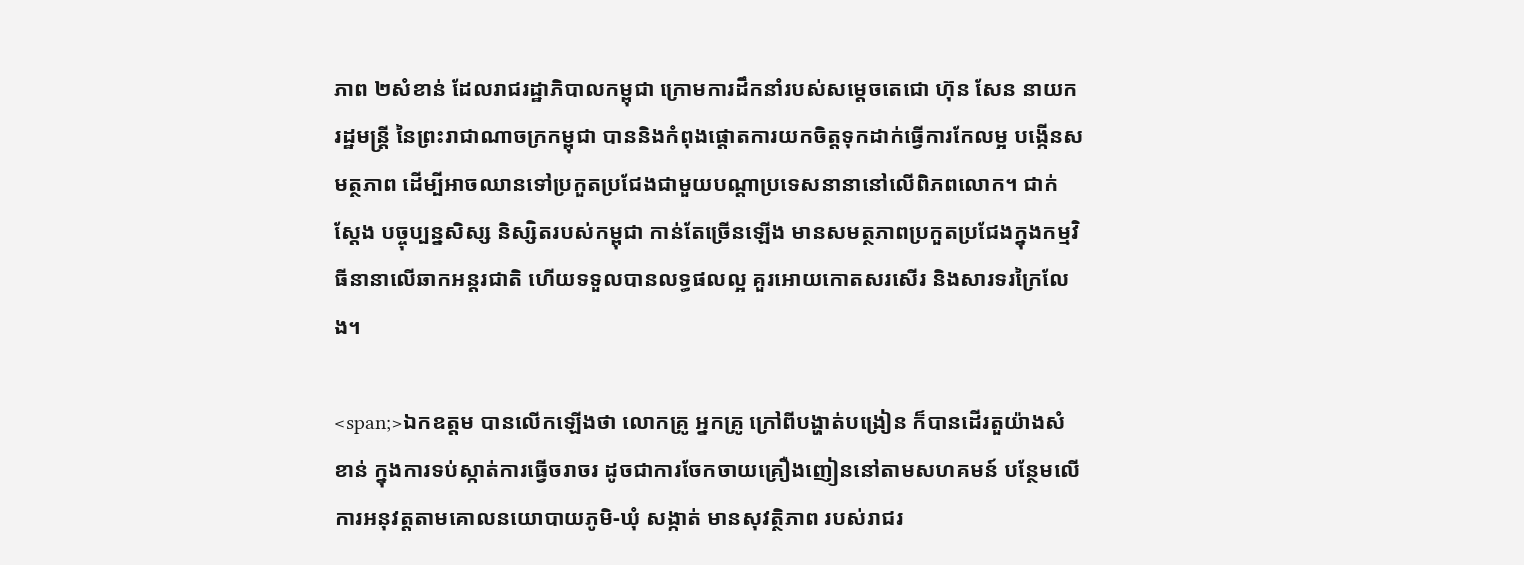ភាព ២សំខាន់ ដែលរាជរដ្ឋាភិបាលកម្ពុជា ក្រោមការដឹកនាំរបស់សម្តេចតេជោ ហ៊ុន សែន នាយករដ្ឋមន្ត្រី នៃព្រះរាជាណាចក្រកម្ពុជា បាននិងកំពុងផ្តោតការយកចិត្តទុកដាក់ធ្វើការកែលម្អ បង្កើនសមត្ថភាព ដើម្បីអាចឈានទៅប្រកួតប្រជែងជាមួយបណ្តាប្រទេសនានានៅលើពិភពលោក។ ជាក់ស្តែង បច្ចុប្បន្នសិស្ស និស្សិតរបស់កម្ពុជា កាន់តែច្រើនឡើង មានសមត្ថភាពប្រកួតប្រជែងក្នុងកម្មវិធីនានាលើឆាកអន្តរជាតិ ហើយទទួលបានលទ្ធផលល្អ គួរអោយកោតសរសើរ និងសារទរក្រៃលែង។

<span;>ឯកឧត្តម បានលើកឡើងថា លោកគ្រូ អ្នកគ្រូ ក្រៅពីបង្ហាត់បង្រៀន ក៏បានដើរតួយ៉ាងសំខាន់ ក្នុងការទប់ស្កាត់ការធ្វើចរាចរ ដូចជាការចែកចាយគ្រឿងញៀននៅតាមសហគមន៍ បន្ថែមលើការអនុវត្តតាមគោលនយោបាយភូមិ-ឃុំ សង្កាត់ មានសុវត្ថិភាព របស់រាជរ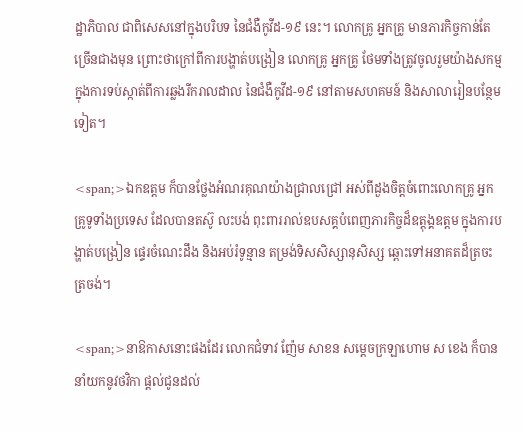ដ្ឋាភិបាល ជាពិសេសនៅក្នុងបរិបទ នៃជំងឺកូវីដ-១៩ នេះ។ លោកគ្រូ អ្នកគ្រូ មានភារកិច្ចកាន់តែច្រើនជាងមុន ព្រោះថាក្រៅពីការបង្ហាត់បង្រៀន លោកគ្រូ អ្នកគ្រូ ថែមទាំងត្រូវចូលរួមយ៉ាងសកម្មក្នុងការទប់ស្កាត់ពីការឆ្លងរីករាលដាល នៃជំងឺកូវីដ-១៩ នៅតាមសហគមន៍ និងសាលារៀនបន្ថែមទៀត។

<span;>ឯកឧត្តម ក៏បានថ្លែងអំណរគុណយ៉ាងជ្រាលជ្រៅ អស់ពីដួងចិត្តចំពោះលោកគ្រូ អ្នកគ្រូទូទាំងប្រទេស ដែលបានតស៊ូ លះបង់ ពុះពាររាល់ឧបសគ្គបំពេញភារកិច្ចដ៏ឧត្តុង្គឧត្តម ក្នុងការបង្ហាត់បង្រៀន ផ្ទេរចំណេះដឹង និងអប់រំទូន្មាន តម្រង់ទិសសិស្សានុសិស្ស ឆ្ពោះទៅអនាគតដ៏ត្រចះត្រចង់។

<span;>នាឱកាសនោះផងដែរ លោកជំទាវ ញ៉ែម សាខន សម្តេចក្រឡាហោម ស ខេង ក៏បាននាំយកនូវថវិកា ផ្តល់ជូនដល់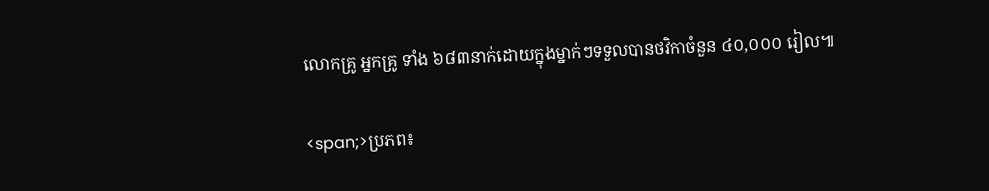លោកគ្រូ អ្នកគ្រូ ទាំង ៦៨៣នាក់ដោយក្នុងម្នាក់ៗទទួលបានថវិកាចំនួន ៤០,០០០ រៀល៕

<span;>ប្រភព៖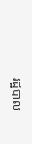រដ្ឋបាល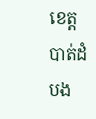ខេត្តបាត់ដំបង